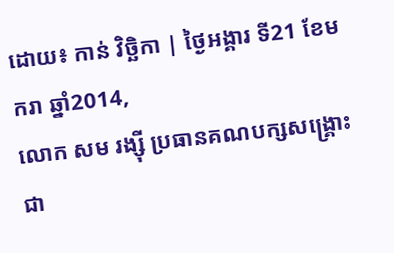ដោយ៖ កាន់ វិច្ឆិកា | ថ្ងៃអង្គារ ទី21 ខែមករា ឆ្នាំ2014,
លោក សម រង្ស៊ី ប្រធានគណបក្សសង្គ្រោះជា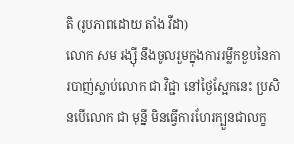តិ (រូបភាពដោយ តាំង វីដា)
លោក សម រង្ស៊ី នឹងចូលរួមក្នុងការរម្លឹកខួបនៃការបាញ់ស្លាប់លោក ជា វិជ្ជា នៅថ្ងៃស្អែកនេះ ប្រសិនបើលោក ជា មុន្នី មិនធ្វើការហែរក្បួនជាលក្ខ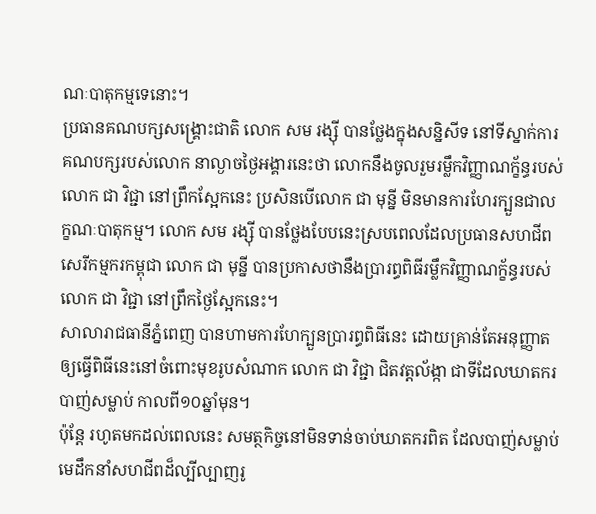ណៈបាតុកម្មទេនោះ។
ប្រធានគណបក្សសង្គ្រោះជាតិ លោក សម រង្ស៊ី បានថ្លែងក្នុងសន្និសីទ នៅទីស្នាក់ការគណបក្សរបស់លោក នាល្ងាចថ្ងៃអង្គារនេះថា លោកនឹងចូលរួមរម្លឹកវិញ្ញាណក្ខ័ន្ធរបស់លោក ជា វិជ្ជា នៅព្រឹកស្អែកនេះ ប្រសិនបើលោក ជា មុន្នី មិនមានការហែរក្បួនជាលក្ខណៈបាតុកម្ម។ លោក សម រង្ស៊ី បានថ្លែងបែបនេះស្របពេលដែលប្រធានសហជីពសេរីកម្មករកម្ពុជា លោក ជា មុន្នី បានប្រកាសថានឹងប្រារព្ធពិធីរម្លឹកវិញ្ញាណក្ខ័ន្ធរបស់លោក ជា វិជ្ជា នៅព្រឹកថ្ងៃស្អែកនេះ។
សាលារាជធានីភ្នំពេញ បានហាមការហែក្បួនប្រារព្ធពិធីនេះ ដោយគ្រាន់តែអនុញ្ញាតឲ្យធ្វើពិធីនេះនៅចំពោះមុខរូបសំណាក លោក ជា វិជ្ជា ជិតវត្តល័ង្កា ជាទីដែលឃាតករបាញ់សម្លាប់ កាលពី១០ឆ្នាំមុន។
ប៉ុន្តែ រហូតមកដល់ពេលនេះ សមត្ថកិច្ចនៅមិនទាន់ចាប់ឃាតករពិត ដែលបាញ់សម្លាប់មេដឹកនាំសហជីពដ៏ល្បីល្បាញរូ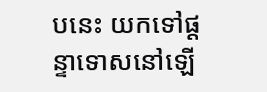បនេះ យកទៅផ្តន្ទាទោសនៅឡើ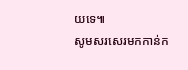យទេ៕
សូមសរសេរមកកាន់ក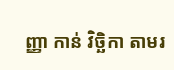ញ្ញា កាន់ វិច្ឆិកា តាមរ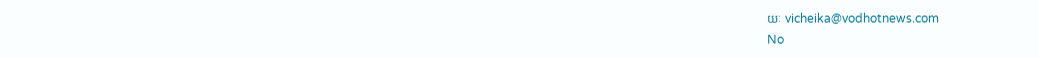យៈ vicheika@vodhotnews.com
No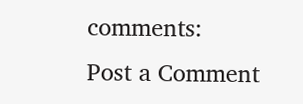comments:
Post a Comment